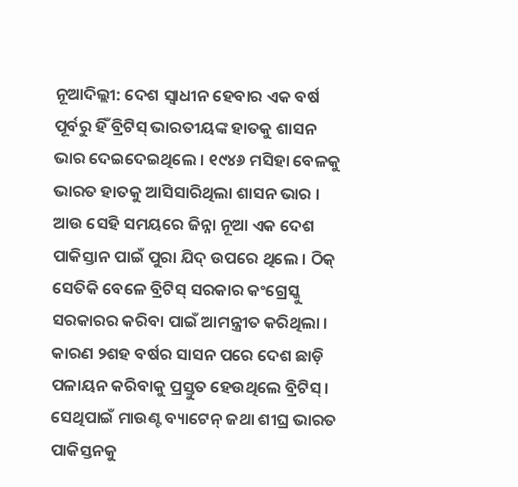ନୂଆଦିଲ୍ଲୀ: ଦେଶ ସ୍ୱାଧୀନ ହେବାର ଏକ ବର୍ଷ ପୂର୍ବରୁ ହିଁ ବ୍ରିଟିସ୍ ଭାରତୀୟଙ୍କ ହାତକୁ ଶାସନ ଭାର ଦେଇଦେଇଥିଲେ । ୧୯୪୬ ମସିହା ବେଳକୁ ଭାରତ ହାତକୁ ଆସିସାରିଥିଲା ଶାସନ ଭାର । ଆଉ ସେହି ସମୟରେ ଜିନ୍ନା ନୂଆ ଏକ ଦେଶ ପାକିସ୍ତାନ ପାଇଁ ପୁରା ଯିଦ୍ ଉପରେ ଥିଲେ । ଠିକ୍ ସେତିକି ବେଳେ ବ୍ରିଟିସ୍ ସରକାର କଂଗ୍ରେସ୍କୁ ସରକାରର କରିବା ପାଇଁ ଆମନ୍ତ୍ରୀତ କରିଥିଲା । କାରଣ ୨ଶହ ବର୍ଷର ସାସନ ପରେ ଦେଶ ଛାଡ଼ି ପଳାୟନ କରିବାକୁ ପ୍ରସ୍ତୁତ ହେଉଥିଲେ ବ୍ରିଟିସ୍ । ସେଥିପାଇଁ ମାଉଣ୍ଟ ବ୍ୟାଟେନ୍ ଜଥା ଶୀଘ୍ର ଭାରତ ପାକିସ୍ତନକୁ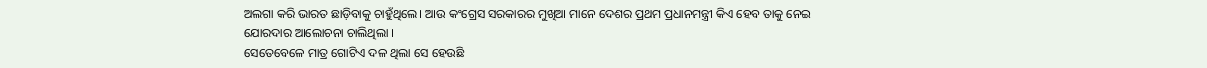ଅଲଗା କରି ଭାରତ ଛାଡ଼ିବାକୁ ଚାହୁଁଥିଲେ। ଆଉ କଂଗ୍ରେସ ସରକାରର ମୁଖିଆ ମାନେ ଦେଶର ପ୍ରଥମ ପ୍ରଧାନମନ୍ତ୍ରୀ କିଏ ହେବ ତାକୁ ନେଇ ଯୋରଦାର ଆଲୋଚନା ଚାଲିଥିଲା ।
ସେତେବେଳେ ମାତ୍ର ଗୋଟିଏ ଦଳ ଥିଲା ସେ ହେଉଛି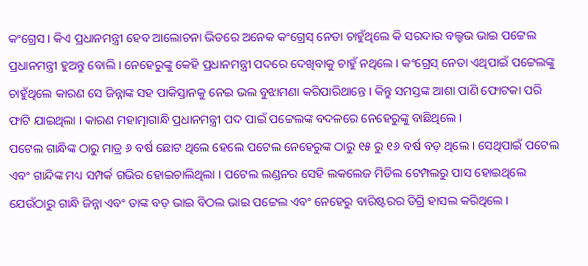କଂଗ୍ରେସ । କିଏ ପ୍ରଧାନମନ୍ତ୍ରୀ ହେବ ଆଲୋଚନା ଭିତରେ ଅନେକ କଂଗ୍ରେସ୍ ନେତା ଚାହୁଁଥିଲେ କି ସରଦାର ବଲ୍ହଭ ଭାଇ ପଟ୍ଟେଲ ପ୍ରଧାନମନ୍ତ୍ରୀ ହୁଅନ୍ତୁ ବୋଲି । ନେହେରୁଙ୍କୁ କେହି ପ୍ରଧାନମନ୍ତ୍ରୀ ପଦରେ ଦେଖିବାକୁ ଚାହୁଁ ନଥିଲେ । କଂଗ୍ରେସ୍ ନେତା ଏଥିପାଇଁ ପଟ୍ଟେଲଙ୍କୁ ଚାହୁଁଥିଲେ କାରଣ ସେ ଜିନ୍ନାଙ୍କ ସହ ପାକିସ୍ତାନକୁ ନେଇ ଭଲ ବୁଝାମଣା କରିପାରିଥାନ୍ତେ । କିନ୍ତୁ ସମସ୍ତଙ୍କ ଆଶା ପାଣି ଫୋଟକା ପରି ଫାଟି ଯାଇଥିଲା । କାରଣ ମହାତ୍ମାଗାନ୍ଧି ପ୍ରଧାନମନ୍ତ୍ରୀ ପଦ ପାଇଁ ପଟ୍ଟେଲଙ୍କ ବଦଳରେ ନେହେରୁଙ୍କୁ ବାଛିଥିଲେ ।
ପଟେଲ ଗାନ୍ଧିଙ୍କ ଠାରୁ ମାତ୍ର ୬ ବର୍ଷ ଛୋଟ ଥିଲେ ହେଲେ ପଟେଲ ନେହେରୁଙ୍କ ଠାରୁ ୧୫ ରୁ ୧୬ ବର୍ଷ ବଡ଼ ଥିଲେ । ସେଥିପାଇଁ ପଟେଲ ଏବଂ ଗାନ୍ଦିଙ୍କ ମଧ୍ୟ ସମ୍ପର୍କ ଗଭିର ହୋଇଚାଲିଥିଲା । ପଟେଲ ଲଣ୍ଡନର ସେହି ଲକଲେଜ ମିଡିଲ ଟେମ୍ପଲରୁ ପାସ ହୋଇଥିଲେ ଯେଉଁଠାରୁ ଗାନ୍ଧି ଜିନ୍ନା ଏବଂ ତାଙ୍କ ବଡ଼ ଭାଇ ବିଠଲ ଭାଇ ପଟ୍ଟେଲ ଏବଂ ନେହେରୁ ବାରିଷ୍ଟରର ଡିଗ୍ରି ହାସଲ କରିଥିଲେ ।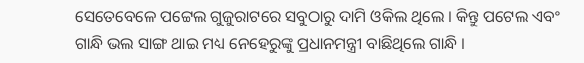ସେତେବେଳେ ପଟ୍ଟେଲ ଗୁଜୁରାଟରେ ସବୁଠାରୁ ଦାମି ଓକିଲ ଥିଲେ । କିନ୍ତୁ ପଟେଲ ଏବଂ ଗାନ୍ଧି ଭଲ ସାଙ୍ଗ ଥାଇ ମଧ୍ୟ ନେହେରୁଙ୍କୁ ପ୍ରଧାନମନ୍ତ୍ରୀ ବାଛିଥିଲେ ଗାନ୍ଧି ।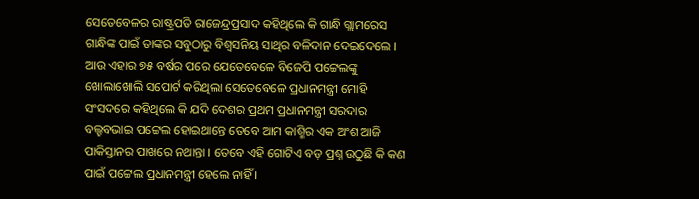ସେତେବେଳର ରାଷ୍ଟ୍ରପତି ରାଜେନ୍ଦ୍ରପ୍ରସାଦ କହିଥିଲେ କି ଗାନ୍ଧି ଗ୍ଲାମରେସ ଗାନ୍ଧିଙ୍କ ପାଇଁ ତାଙ୍କର ସବୁଠାରୁ ବିଶ୍ୱସନିୟ ସାଥିର ବଳିଦାନ ଦେଇଦେଲେ । ଆଉ ଏହାର ୭୫ ବର୍ଷର ପରେ ଯେତେବେଳେ ବିଜେପି ପଟ୍ଟେଲଙ୍କୁ ଖୋଲାଖୋଲି ସପୋର୍ଟ କରିଥିଲା ସେତେବେଳେ ପ୍ରଧାନମନ୍ତ୍ରୀ ମୋହି ସଂସଦରେ କହିଥିଲେ କି ଯଦି ଦେଶର ପ୍ରଥମ ପ୍ରଧାନମନ୍ତ୍ରୀ ସରଦାର ବଲ୍ହବଭାଇ ପଟ୍ଟେଲ ହୋଇଥାନ୍ତେ ତେବେ ଆମ କାଶ୍ମିର ଏକ ଅଂଶ ଆଜି ପାକିସ୍ତାନର ପାଖରେ ନଥାନ୍ତା । ତେବେ ଏହି ଗୋଟିଏ ବଡ଼ ପ୍ରଶ୍ନ ଉଠୁଛି କି କଣ ପାଇଁ ପଟ୍ଟେଲ ପ୍ରଧାନମନ୍ତ୍ରୀ ହେଲେ ନାହିଁ ।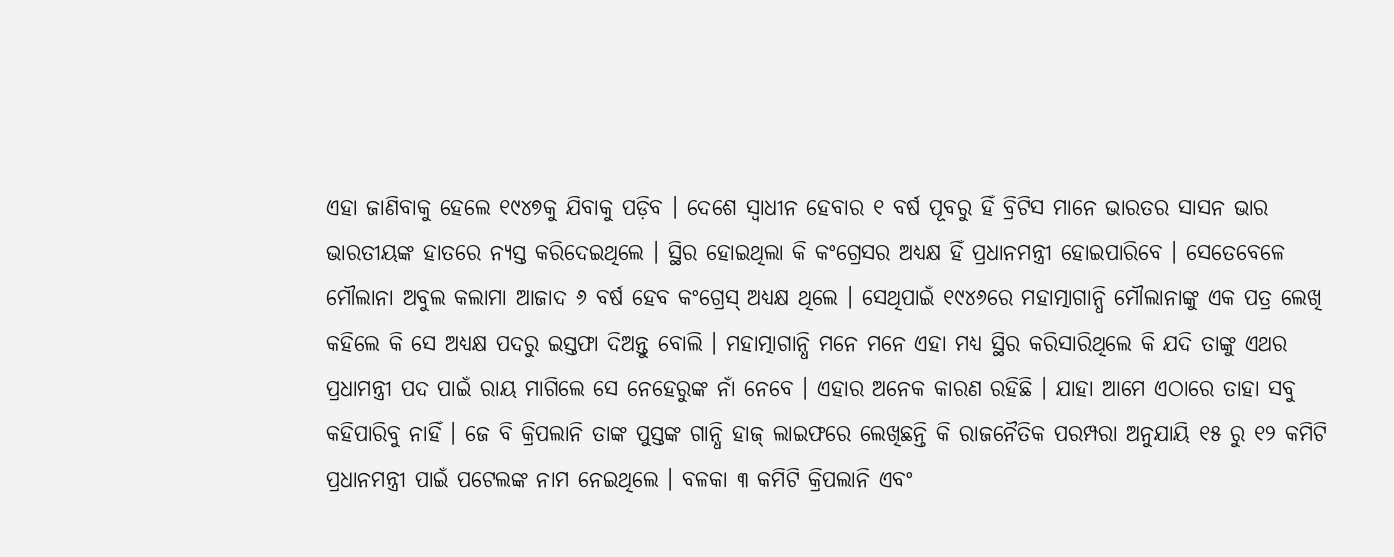ଏହା ଜାଣିବାକୁ ହେଲେ ୧୯୪୭କୁ ଯିବାକୁ ପଡ଼ିବ । ଦେଶେ ସ୍ୱାଧୀନ ହେବାର ୧ ବର୍ଷ ପୂବରୁ ହିଁ ବ୍ରିଟିସ ମାନେ ଭାରତର ସାସନ ଭାର ଭାରତୀୟଙ୍କ ହାତରେ ନ୍ୟସ୍ତ କରିଦେଇଥିଲେ । ସ୍ଥିର ହୋଇଥିଲା କି କଂଗ୍ରେସର ଅଧ୍ୟକ୍ଷ ହିଁ ପ୍ରଧାନମନ୍ତ୍ରୀ ହୋଇପାରିବେ । ସେତେବେଳେ ମୌଲାନା ଅବୁଲ କଲାମା ଆଜାଦ ୬ ବର୍ଷ ହେବ କଂଗ୍ରେସ୍ ଅଧ୍ୟକ୍ଷ ଥିଲେ । ସେଥିପାଇଁ ୧୯୪୬ରେ ମହାତ୍ମାଗାନ୍ଧି ମୌଲାନାଙ୍କୁ ଏକ ପତ୍ର ଲେଖି କହିଲେ କି ସେ ଅଧ୍ୟକ୍ଷ ପଦରୁ ଇସ୍ତଫା ଦିଅନ୍ତୁ ବୋଲି । ମହାତ୍ମାଗାନ୍ଧି ମନେ ମନେ ଏହା ମଧ୍ୟ ସ୍ଥିର କରିସାରିଥିଲେ କି ଯଦି ତାଙ୍କୁ ଏଥର ପ୍ରଧାମନ୍ତ୍ରୀ ପଦ ପାଇଁ ରାୟ ମାଗିଲେ ସେ ନେହେରୁଙ୍କ ନାଁ ନେବେ । ଏହାର ଅନେକ କାରଣ ରହିଛି । ଯାହା ଆମେ ଏଠାରେ ତାହା ସବୁ କହିପାରିବୁ ନାହିଁ । ଜେ ବି କ୍ରିପଲାନି ତାଙ୍କ ପୁସ୍ତଙ୍କ ଗାନ୍ଧି ହାଜ୍ ଲାଇଫରେ ଲେଖିଛନ୍ତି କି ରାଜନୈତିକ ପରମ୍ପରା ଅନୁଯାୟି ୧୫ ରୁ ୧୨ କମିଟି ପ୍ରଧାନମନ୍ତ୍ରୀ ପାଇଁ ପଟେଲଙ୍କ ନାମ ନେଇଥିଲେ । ବଳକା ୩ କମିଟି କ୍ରିପଲାନି ଏବଂ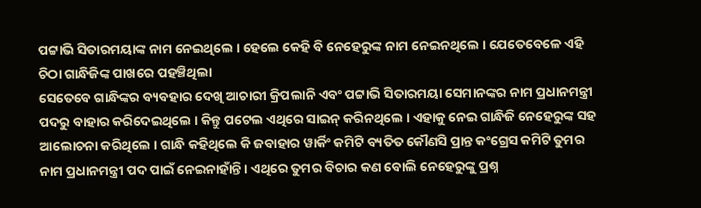ପଟ୍ଟାଭି ସିତାରମୟାଙ୍କ ନାମ ନେଇଥିଲେ । ହେଲେ କେହି ବି ନେହେରୁଙ୍କ ନାମ ନେଇନଥିଲେ । ଯେତେବେଳେ ଏହି ଚିଠା ଗାନ୍ଧିଜିଙ୍କ ପାଖରେ ପହଞ୍ଚିଥିଲା
ସେତେବେ ଗାନ୍ଧିଙ୍କର ବ୍ୟବହାର ଦେଖି ଆଚାରୀ କ୍ରିପଲାନି ଏବଂ ପଟ୍ଟାଭି ସିତାରମୟା ସେମାନଙ୍କର ନାମ ପ୍ରଧାନମନ୍ତ୍ରୀ ପଦରୁ ବାହାର କରିଦେଇଥିଲେ । କିନ୍ତୁ ପଟେଲ ଏଥିରେ ସାଇନ୍ କରିନଥିଲେ । ଏହାକୁ ନେଇ ଗାନ୍ଧିଜି ନେହେରୁଙ୍କ ସହ ଆଲୋଚନା କରିଥିଲେ । ଗାନ୍ଧି କହିଥିଲେ କି ଜବାହାର ୱାର୍କିଂ କମିଟି ବ୍ୟତିତ କୌଣସି ପ୍ରାନ୍ତ କଂଗ୍ରେସ କମିଟି ତୁମର ନାମ ପ୍ରଧାନମନ୍ତ୍ରୀ ପଦ ପାଇଁ ନେଇନାହାଁନ୍ତି । ଏଥିରେ ତୁମର ବିଚାର କଣ ବୋଲି ନେହେରୁଙ୍କୁ ପ୍ରଶ୍ନ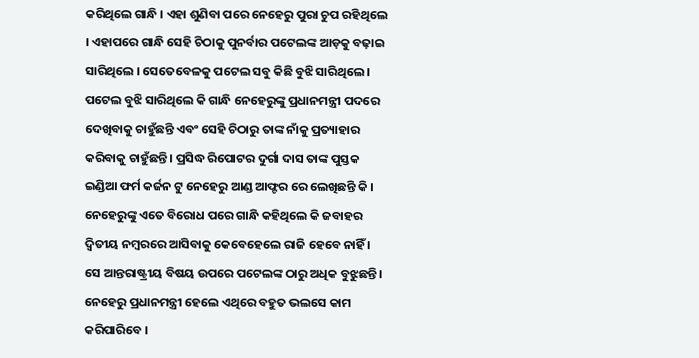କରିଥିଲେ ଗାନ୍ଧି । ଏହା ଶୁଣିବା ପରେ ନେହେରୁ ପୁରା ଚୁପ ରହିଥିଲେ । ଏହାପରେ ଗାନ୍ଧି ସେହି ଚିଠାକୁ ପୁନର୍ବାର ପଟେଲଙ୍କ ଆଡ଼କୁ ବଢ଼ାଇ ସାରିଥିଲେ । ସେତେବେଳକୁ ପଟେଲ ସବୁ କିଛି ବୁଝି ସାରିଥିଲେ । ପଟେଲ ବୁଝି ସାରିଥିଲେ କି ଗାନ୍ଧି ନେହେରୁଙ୍କୁ ପ୍ରଧାନମନ୍ତ୍ରୀ ପଦରେ ଦେଖିବାକୁ ଚାହୁଁଛନ୍ତି ଏବଂ ସେହି ଚିଠାରୁ ତାଙ୍କ ନାଁକୁ ପ୍ରତ୍ୟାହାର କରିବାକୁ ଚାହୁଁଛନ୍ତି । ପ୍ରସିଦ୍ଧ ରିପୋଟର ଦୁର୍ଗା ଦାସ ତାଙ୍କ ପୁସ୍ତକ ଇଣ୍ଡିଆ ଫର୍ମ କର୍ଜନ ଟୁ ନେହେରୁ ଆଣ୍ଡ ଆଫ୍ଟର ରେ ଲେଖିଛନ୍ତି କି । ନେହେରୁଙ୍କୁ ଏତେ ବିରୋଧ ପରେ ଗାନ୍ଧି କହିଥିଲେ କି ଜବାହର ଦ୍ୱିତୀୟ ନମ୍ବରରେ ଆସିବାକୁ କେବେହେଲେ ରାଜି ହେବେ ନାହିଁ । ସେ ଆନ୍ତରାଷ୍ଟ୍ରୀୟ ବିଷୟ ଉପରେ ପଟେଲଙ୍କ ଠାରୁ ଅଧିକ ବୁଝୁଛନ୍ତି । ନେହେରୁ ପ୍ରଧାନମନ୍ତ୍ରୀ ହେଲେ ଏଥିରେ ବହୁତ ଭଲସେ କାମ କରିପାରିବେ ।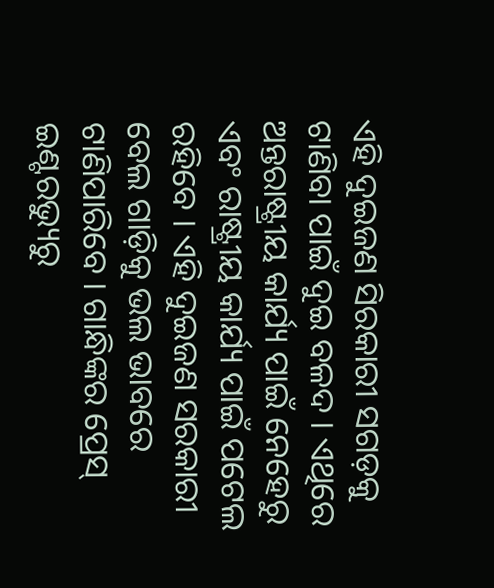ଏହି ଦୁଇଜଣ ସିରକାରୀ ସଗଡ଼କୁ ଟାଣିବା ପାଇଁ ଦୁଇ ବଳଦ । ଏଥିରେ ଅନ୍ତରାଷ୍ଟ୍ରୀୟ କାର୍ଯ୍ୟ ପାଇଁ ନେହେରୁ ଏବଂ ରାଷ୍ଟ୍ରୀୟ କାର୍ଯ୍ୟ ପାଇଁ ପଟେଲ ରହିବେ । ଏହି ଦୁଇଜଣ ସରକାରୀ ବେଲ ଗାଡ଼ିକୁ ଭଲ ଭାବରେ ଟାଣିପାରିବେ । ଗାନ୍ଧିଙ୍କର ପ୍ରେସ୍ ଇଣ୍ଟରଭ୍ୟୁରୁ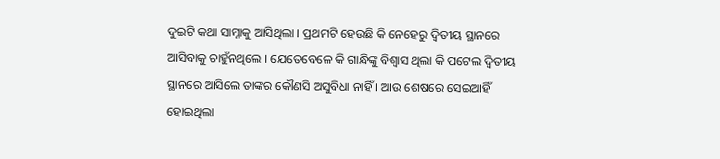ଦୁଇଟି କଥା ସାମ୍ନାକୁ ଆସିଥିଲା । ପ୍ରଥମଟି ହେଉଛି କି ନେହେରୁ ଦ୍ୱିତୀୟ ସ୍ଥାନରେ ଆସିବାକୁ ଚାହୁଁନଥିଲେ । ଯେତେବେଳେ କି ଗାନ୍ଧିଙ୍କୁ ବିଶ୍ୱାସ ଥିଲା କି ପଟେଲ ଦ୍ୱିତୀୟ ସ୍ଥାନରେ ଆସିଲେ ତାଙ୍କର କୌଣସି ଅସୁବିଧା ନାହିଁ । ଆଉ ଶେଷରେ ସେଇଆହିଁ ହୋଇଥିଲା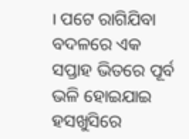। ପଟେ ରାଗିଯିବା ବଦଳରେ ଏକ ସପ୍ତାହ ଭିତରେ ପୂର୍ବ ଭଳି ହୋଇଯାଇ ହସଖୁସିରେ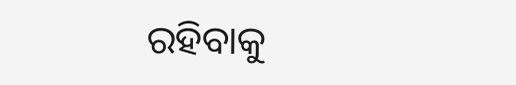ରହିବାକୁ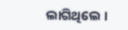ଲାଗିଥିଲେ ।